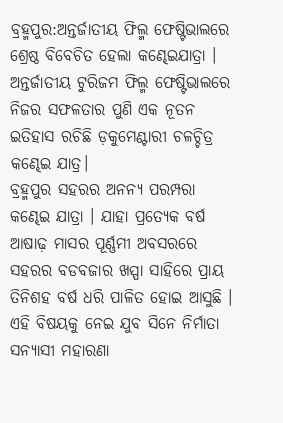ବ୍ରହ୍ମପୁର:ଅନ୍ତର୍ଜାତୀୟ ଫିଲ୍ମ ଫେଷ୍ଟିଭାଲରେ ଶ୍ରେଷ୍ଠ ବିବେଚିତ ହେଲା କଣ୍ଢେଇଯାତ୍ରା । ଅନ୍ତର୍ଜାତୀୟ ଟୁରିଜମ ଫିଲ୍ମ ଫେଷ୍ଟିଭାଲରେ ନିଜର ସଫଳତାର ପୁଣି ଏକ ନୂତନ ଇତିହାସ ରଚିଛି ଡ଼କୁମେଣ୍ଟାରୀ ଚଳଚ୍ଚିତ୍ର କଣ୍ଢେଇ ଯାତ୍ର।
ବ୍ରହ୍ମପୁର ସହରର ଅନନ୍ୟ ପରମ୍ପରା କଣ୍ଢେଇ ଯାତ୍ରା । ଯାହା ପ୍ରତ୍ୟେକ ବର୍ଷ ଆଷାଢ଼ ମାସର ପୂର୍ଣ୍ଣମୀ ଅବସରରେ ସହରର ବଡବଜାର ଖସ୍ପା ସାହିରେ ପ୍ରାୟ ତିନିଶହ ବର୍ଷ ଧରି ପାଳିତ ହୋଇ ଆସୁଛି । ଏହି ବିଷୟକୁ ନେଇ ଯୁବ ସିନେ ନିର୍ମାତା ସନ୍ୟାସୀ ମହାରଣା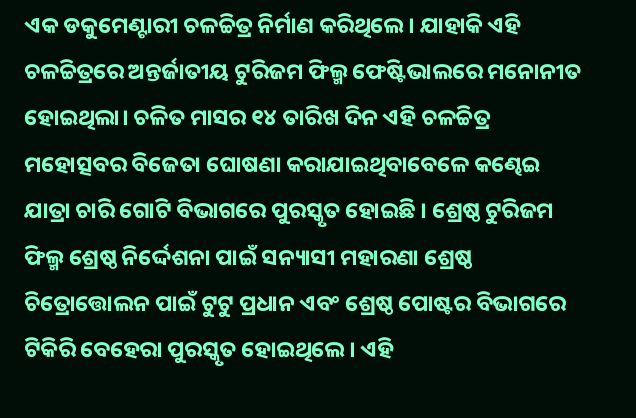ଏକ ଡକୁମେଣ୍ଟାରୀ ଚଳଚ୍ଚିତ୍ର ନିର୍ମାଣ କରିଥିଲେ। ଯାହାକି ଏହି ଚଳଚ୍ଚିତ୍ରରେ ଅନ୍ତର୍ଜାତୀୟ ଟୁରିଜମ ଫିଲ୍ମ ଫେଷ୍ଟିଭାଲରେ ମନୋନୀତ ହୋଇଥିଲା। ଚଳିତ ମାସର ୧୪ ତାରିଖ ଦିନ ଏହି ଚଳଚ୍ଚିତ୍ର ମହୋତ୍ସବର ବିଜେତା ଘୋଷଣା କରାଯାଇଥିବାବେଳେ କଣ୍ଢେଇ ଯାତ୍ରା ଚାରି ଗୋଟି ବିଭାଗରେ ପୁରସ୍କୃତ ହୋଇଛି । ଶ୍ରେଷ୍ଠ ଟୁରିଜମ ଫିଲ୍ମ ଶ୍ରେଷ୍ଠ ନିର୍ଦ୍ଦେଶନା ପାଇଁ ସନ୍ୟାସୀ ମହାରଣା ଶ୍ରେଷ୍ଠ ଚିତ୍ରୋତ୍ତୋଲନ ପାଇଁ ଟୁଟୁ ପ୍ରଧାନ ଏବଂ ଶ୍ରେଷ୍ଠ ପୋଷ୍ଟର ବିଭାଗରେ ଟିକିରି ବେହେରା ପୁରସ୍କୃତ ହୋଇଥିଲେ । ଏହି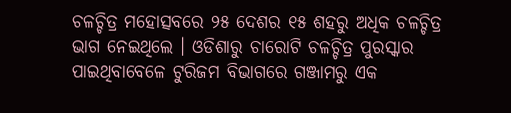ଚଳଚ୍ଚିତ୍ର ମହୋତ୍ସବରେ ୨୫ ଦେଶର ୧୫ ଶହରୁ ଅଧିକ ଚଳଚ୍ଚିତ୍ର ଭାଗ ନେଇଥିଲେ । ଓଡିଶାରୁ ଚାରୋଟି ଚଳଚ୍ଚିତ୍ର ପୁରସ୍କାର ପାଇଥିବାବେଳେ ଟୁରିଜମ ବିଭାଗରେ ଗଞ୍ଜାମରୁ ଏକ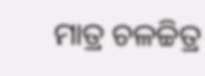ମାତ୍ର ଚଳଚ୍ଚିତ୍ର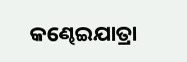କଣ୍ଢେଇଯାତ୍ରା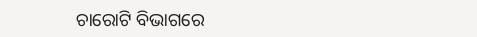ଚାରୋଟି ବିଭାଗରେ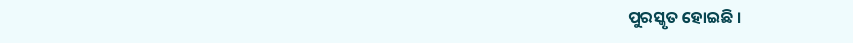ପୁରସ୍କୃତ ହୋଇଛି ।